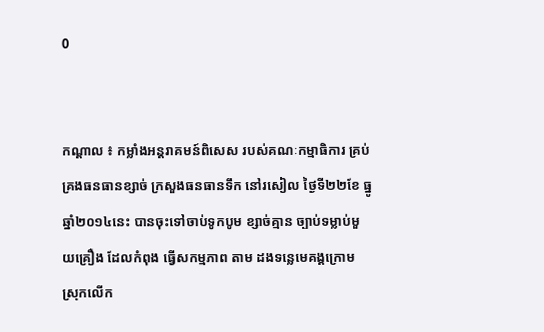0


កណ្ដាល ៖ កម្លាំងអន្ដរាគមន៍ពិសេស របស់គណៈកម្មាធិការ គ្រប់គ្រងធនធានខ្សាច់ ក្រសួងធនធានទឹក នៅរសៀល ថ្ងៃទី២២ខែ ធ្នូ ឆ្នាំ២០១៤នេះ បានចុះទៅចាប់ទូកបូម ខ្សាច់គ្មាន ច្បាប់ទម្លាប់មួយគ្រឿង ដែលកំពុង ធ្វើសកម្មភាព តាម ដងទន្លេមេគង្គក្រោម ស្រុកលើក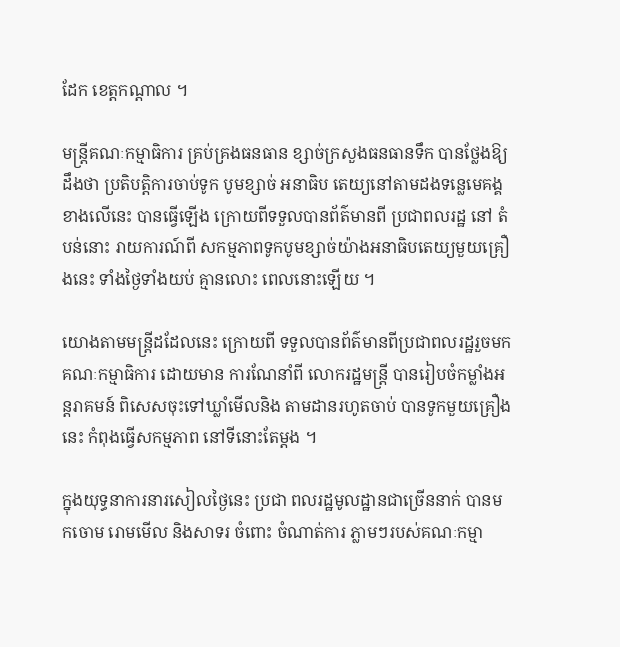ដែក ខេត្ដកណ្ដាល ។

មន្ដ្រីគណៈកម្មាធិការ គ្រប់គ្រងធនធាន ខ្សាច់ក្រសួងធនធានទឹក បានថ្លែងឱ្យដឹងថា ប្រតិបត្ដិការចាប់ទូក បូមខ្សាច់ អនាធិប តេយ្យនៅតាមដងទន្លេមេគង្គខាងលើនេះ បានធ្វើឡើង ក្រោយពីទទួលបានព័ត៌មានពី ប្រជាពលរដ្ឋ នៅ តំបន់នោះ រាយការណ៍ពី សកម្មភាពទូកបូមខ្សាច់យ៉ាងអនាធិបតេយ្យមួយគ្រឿងនេះ ទាំងថ្ងៃទាំងយប់ គ្មានលោះ ពេលនោះឡើយ ។

យោងតាមមន្ដ្រីដដែលនេះ ក្រោយពី ទទួលបានព័ត៌មានពីប្រជាពលរដ្ឋរួចមក គណៈកម្មាធិការ ដោយមាន ការណែនាំពី លោករដ្ឋមន្ដ្រី បានរៀបចំកម្លាំងអន្ដរាគមន៍ ពិសេសចុះទៅឃ្លាំមើលនិង តាមដានរហូតចាប់ បានទូកមួយគ្រឿងនេះ កំពុងធ្វើសកម្មភាព នៅទីនោះតែម្ដង ។

ក្នុងយុទ្ធនាការនារសៀលថ្ងៃនេះ ប្រជា ពលរដ្ឋមូលដ្ឋានជាច្រើននាក់ បានមកចោម រោមមើល និងសាទរ ចំពោះ ចំណាត់ការ ភ្លាមៗរបស់គណៈកម្មា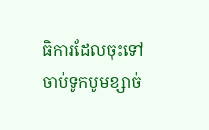ធិការដែលចុះទៅ ចាប់ទូកបូមខ្សាច់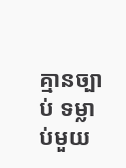គ្មានច្បាប់ ទម្លាប់មួយ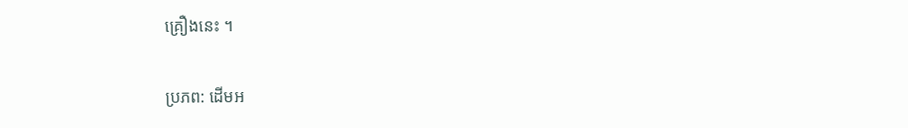គ្រឿងនេះ ។

ប្រភព: ដើមអ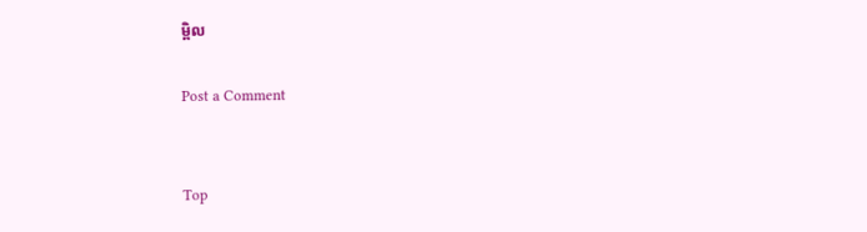ម្ពិល

Post a Comment


Top